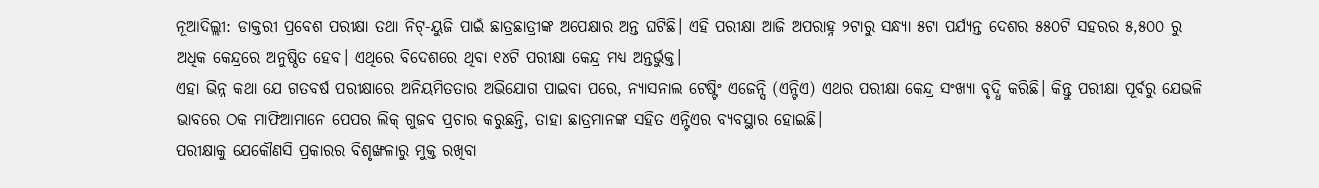ନୂଆଦିଲ୍ଲୀ: ଡାକ୍ତରୀ ପ୍ରବେଶ ପରୀକ୍ଷା ତଥା ନିଟ୍-ୟୁଜି ପାଇଁ ଛାତ୍ରଛାତ୍ରୀଙ୍କ ଅପେକ୍ଷାର ଅନ୍ତ ଘଟିଛି। ଏହି ପରୀକ୍ଷା ଆଜି ଅପରାହ୍ନ ୨ଟାରୁ ସନ୍ଧ୍ୟା ୫ଟା ପର୍ଯ୍ୟନ୍ତ ଦେଶର ୫୫୦ଟି ସହରର ୫,୫୦୦ ରୁ ଅଧିକ କେନ୍ଦ୍ରରେ ଅନୁଷ୍ଠିତ ହେବ। ଏଥିରେ ବିଦେଶରେ ଥିବା ୧୪ଟି ପରୀକ୍ଷା କେନ୍ଦ୍ର ମଧ୍ୟ ଅନ୍ତର୍ଭୁକ୍ତ।
ଏହା ଭିନ୍ନ କଥା ଯେ ଗତବର୍ଷ ପରୀକ୍ଷାରେ ଅନିୟମିତତାର ଅଭିଯୋଗ ପାଇବା ପରେ, ନ୍ୟାସନାଲ ଟେଷ୍ଟିଂ ଏଜେନ୍ସି (ଏନ୍ଟିଏ) ଏଥର ପରୀକ୍ଷା କେନ୍ଦ୍ର ସଂଖ୍ୟା ବୃଦ୍ଧି କରିଛି। କିନ୍ତୁ ପରୀକ୍ଷା ପୂର୍ବରୁ ଯେଭଳି ଭାବରେ ଠକ ମାଫିଆମାନେ ପେପର ଲିକ୍ ଗୁଜବ ପ୍ରଚାର କରୁଛନ୍ତି, ତାହା ଛାତ୍ରମାନଙ୍କ ସହିତ ଏନ୍ଟିଏର ବ୍ୟବସ୍ଥାର ହୋଇଛି।
ପରୀକ୍ଷାକୁ ଯେକୌଣସି ପ୍ରକାରର ବିଶୃଙ୍ଖଳାରୁ ମୁକ୍ତ ରଖିବା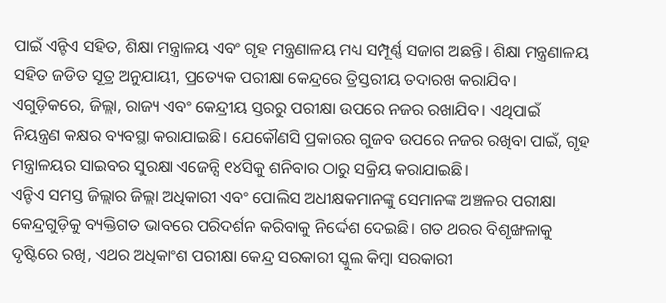ପାଇଁ ଏନ୍ଟିଏ ସହିତ, ଶିକ୍ଷା ମନ୍ତ୍ରାଳୟ ଏବଂ ଗୃହ ମନ୍ତ୍ରଣାଳୟ ମଧ୍ୟ ସମ୍ପୂର୍ଣ୍ଣ ସଜାଗ ଅଛନ୍ତି। ଶିକ୍ଷା ମନ୍ତ୍ରଣାଳୟ ସହିତ ଜଡିତ ସୂତ୍ର ଅନୁଯାୟୀ, ପ୍ରତ୍ୟେକ ପରୀକ୍ଷା କେନ୍ଦ୍ରରେ ତ୍ରିସ୍ତରୀୟ ତଦାରଖ କରାଯିବ। ଏଗୁଡ଼ିକରେ, ଜିଲ୍ଲା, ରାଜ୍ୟ ଏବଂ କେନ୍ଦ୍ରୀୟ ସ୍ତରରୁ ପରୀକ୍ଷା ଉପରେ ନଜର ରଖାଯିବ। ଏଥିପାଇଁ ନିୟନ୍ତ୍ରଣ କକ୍ଷର ବ୍ୟବସ୍ଥା କରାଯାଇଛି। ଯେକୌଣସି ପ୍ରକାରର ଗୁଜବ ଉପରେ ନଜର ରଖିବା ପାଇଁ, ଗୃହ ମନ୍ତ୍ରାଳୟର ସାଇବର ସୁରକ୍ଷା ଏଜେନ୍ସି ୧୪ସିକୁ ଶନିବାର ଠାରୁ ସକ୍ରିୟ କରାଯାଇଛି।
ଏନ୍ଟିଏ ସମସ୍ତ ଜିଲ୍ଲାର ଜିଲ୍ଲା ଅଧିକାରୀ ଏବଂ ପୋଲିସ ଅଧୀକ୍ଷକମାନଙ୍କୁ ସେମାନଙ୍କ ଅଞ୍ଚଳର ପରୀକ୍ଷା କେନ୍ଦ୍ରଗୁଡ଼ିକୁ ବ୍ୟକ୍ତିଗତ ଭାବରେ ପରିଦର୍ଶନ କରିବାକୁ ନିର୍ଦ୍ଦେଶ ଦେଇଛି। ଗତ ଥରର ବିଶୃଙ୍ଖଳାକୁ ଦୃଷ୍ଟିରେ ରଖି, ଏଥର ଅଧିକାଂଶ ପରୀକ୍ଷା କେନ୍ଦ୍ର ସରକାରୀ ସ୍କୁଲ କିମ୍ବା ସରକାରୀ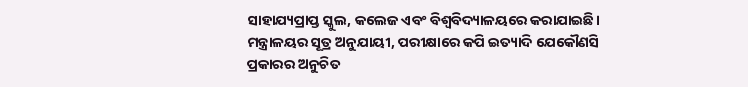ସାହାଯ୍ୟପ୍ରାପ୍ତ ସ୍କୁଲ, କଲେଜ ଏବଂ ବିଶ୍ୱବିଦ୍ୟାଳୟରେ କରାଯାଇଛି।
ମନ୍ତ୍ରାଳୟର ସୂତ୍ର ଅନୁଯାୟୀ, ପରୀକ୍ଷାରେ କପି ଇତ୍ୟାଦି ଯେକୌଣସି ପ୍ରକାରର ଅନୁଚିତ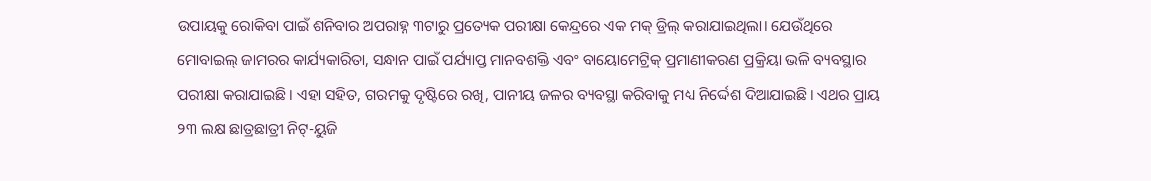ଉପାୟକୁ ରୋକିବା ପାଇଁ ଶନିବାର ଅପରାହ୍ନ ୩ଟାରୁ ପ୍ରତ୍ୟେକ ପରୀକ୍ଷା କେନ୍ଦ୍ରରେ ଏକ ମକ୍ ଡ୍ରିଲ୍ କରାଯାଇଥିଲା। ଯେଉଁଥିରେ ମୋବାଇଲ୍ ଜାମରର କାର୍ଯ୍ୟକାରିତା, ସନ୍ଧାନ ପାଇଁ ପର୍ଯ୍ୟାପ୍ତ ମାନବଶକ୍ତି ଏବଂ ବାୟୋମେଟ୍ରିକ୍ ପ୍ରମାଣୀକରଣ ପ୍ରକ୍ରିୟା ଭଳି ବ୍ୟବସ୍ଥାର ପରୀକ୍ଷା କରାଯାଇଛି। ଏହା ସହିତ, ଗରମକୁ ଦୃଷ୍ଟିରେ ରଖି, ପାନୀୟ ଜଳର ବ୍ୟବସ୍ଥା କରିବାକୁ ମଧ୍ୟ ନିର୍ଦ୍ଦେଶ ଦିଆଯାଇଛି। ଏଥର ପ୍ରାୟ ୨୩ ଲକ୍ଷ ଛାତ୍ରଛାତ୍ରୀ ନିଟ୍-ୟୁଜି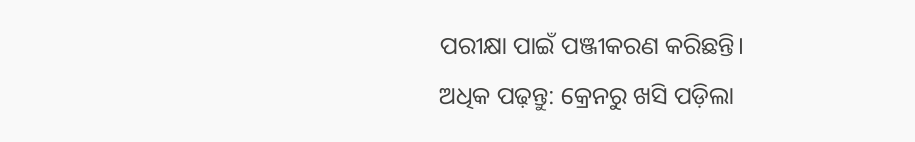ପରୀକ୍ଷା ପାଇଁ ପଞ୍ଜୀକରଣ କରିଛନ୍ତି।
ଅଧିକ ପଢ଼ନ୍ତୁ: କ୍ରେନରୁ ଖସି ପଡ଼ିଲା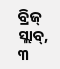ବ୍ରିଜ୍ ସ୍ଲାବ୍, ୩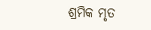ଶ୍ରମିକ ମୃତ